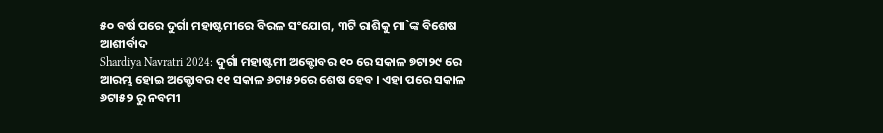୫୦ ବର୍ଷ ପରେ ଦୁର୍ଗା ମହାଷ୍ଟମୀରେ ବିରଳ ସଂଯୋଗ, ୩ଟି ରାଶିକୁ ମା`ଙ୍କ ବିଶେଷ ଆଶୀର୍ବାଦ
Shardiya Navratri 2024: ଦୁର୍ଗା ମହାଷ୍ଟମୀ ଅକ୍ଟୋବର ୧୦ ରେ ସକାଳ ୭ଟା୨୯ ରେ ଆରମ୍ଭ ହୋଇ ଅକ୍ଟୋବର ୧୧ ସକାଳ ୬ଟା୫୨ରେ ଶେଷ ହେବ । ଏହା ପରେ ସକାଳ ୬ଟା୫୨ ରୁ ନବମୀ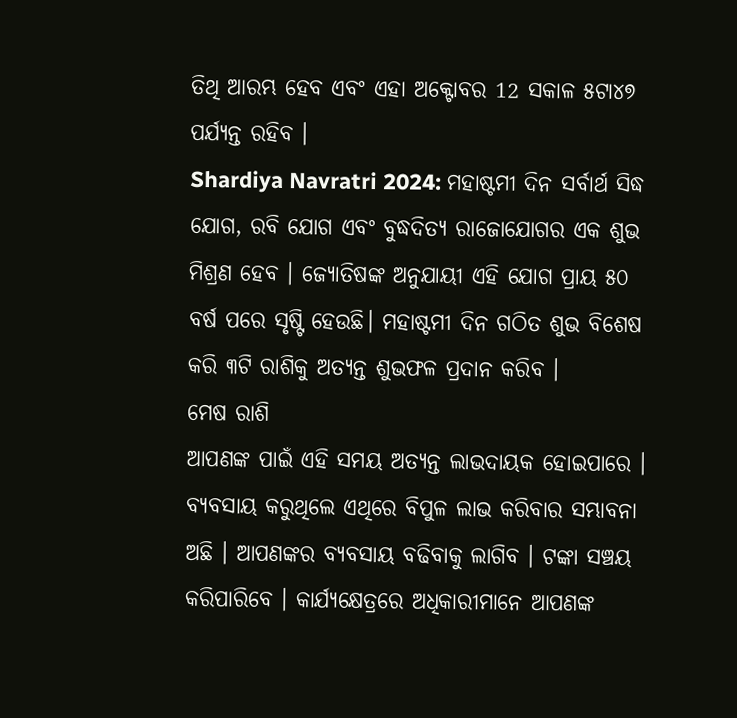ତିଥି ଆରମ୍ଭ ହେବ ଏବଂ ଏହା ଅକ୍ଟୋବର 12 ସକାଳ ୫ଟା୪୭ ପର୍ଯ୍ୟନ୍ତ ରହିବ ।
Shardiya Navratri 2024: ମହାଷ୍ଟମୀ ଦିନ ସର୍ବାର୍ଥ ସିଦ୍ଧ ଯୋଗ, ରବି ଯୋଗ ଏବଂ ବୁଦ୍ଧଦିତ୍ୟ ରାଜୋଯୋଗର ଏକ ଶୁଭ ମିଶ୍ରଣ ହେବ । ଜ୍ୟୋତିଷଙ୍କ ଅନୁଯାୟୀ ଏହି ଯୋଗ ପ୍ରାୟ ୫୦ ବର୍ଷ ପରେ ସୃଷ୍ଟି ହେଉଛି। ମହାଷ୍ଟମୀ ଦିନ ଗଠିତ ଶୁଭ ବିଶେଷ କରି ୩ଟି ରାଶିକୁ ଅତ୍ୟନ୍ତ ଶୁଭଫଳ ପ୍ରଦାନ କରିବ ।
ମେଷ ରାଶି
ଆପଣଙ୍କ ପାଇଁ ଏହି ସମୟ ଅତ୍ୟନ୍ତ ଲାଭଦାୟକ ହୋଇପାରେ । ବ୍ୟବସାୟ କରୁଥିଲେ ଏଥିରେ ବିପୁଳ ଲାଭ କରିବାର ସମ୍ଭାବନା ଅଛି । ଆପଣଙ୍କର ବ୍ୟବସାୟ ବଢିବାକୁ ଲାଗିବ । ଟଙ୍କା ସଞ୍ଚୟ କରିପାରିବେ । କାର୍ଯ୍ୟକ୍ଷେତ୍ରରେ ଅଧିକାରୀମାନେ ଆପଣଙ୍କ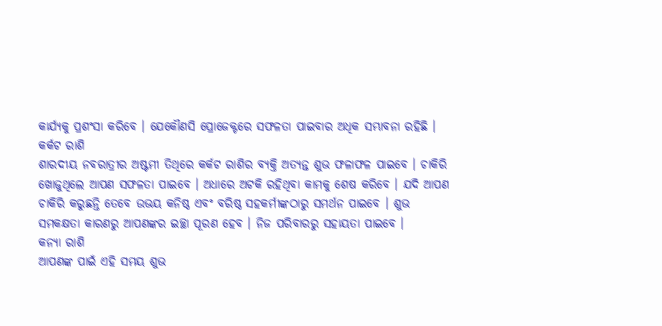କାର୍ଯ୍ୟକୁ ପ୍ରଶଂସା କରିବେ । ଯେକୌଣସି ପ୍ରୋଜେକ୍ଟରେ ସଫଳତା ପାଇବାର ଅଧିକ ସମ୍ଭାବନା ରହିଛି ।
କର୍କଟ ରାଶି
ଶାରଦୀୟ ନବରାତ୍ରୀର ଅଷ୍ଟମୀ ତିଥିରେ କର୍କଟ ରାଶିର ବ୍ୟକ୍ତି ଅତ୍ୟନ୍ତ ଶୁଭ ଫଳାଫଳ ପାଇବେ । ଚାକିରି ଖୋଜୁଥିଲେ ଆପଣ ସଫଳତା ପାଇବେ । ଅଧାରେ ଅଟକି ରହିଥିବା କାମକୁ ଶେଷ କରିବେ । ଯଦି ଆପଣ ଚାକିରି କରୁଛନ୍ତି ତେବେ ଉଭୟ କନିଷ୍ଠ ଏବଂ ବରିଷ୍ଠ ସହକର୍ମୀଙ୍କଠାରୁ ସମର୍ଥନ ପାଇବେ । ଶୁଭ ସମକକ୍ଷତା କାରଣରୁ ଆପଣଙ୍କର ଇଚ୍ଛା ପୂରଣ ହେବ । ନିଜ ପରିବାରରୁ ସହାୟତା ପାଇବେ ।
କନ୍ୟା ରାଶି
ଆପଣଙ୍କ ପାଇଁ ଏହି ସମୟ ଶୁଭ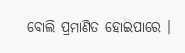ବୋଲି ପ୍ରମାଣିତ ହୋଇପାରେ ।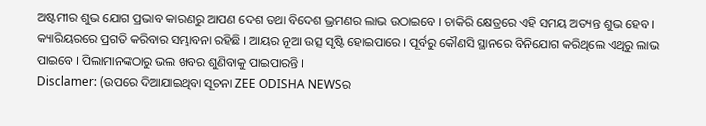ଅଷ୍ଟମୀର ଶୁଭ ଯୋଗ ପ୍ରଭାବ କାରଣରୁ ଆପଣ ଦେଶ ତଥା ବିଦେଶ ଭ୍ରମଣର ଲାଭ ଉଠାଇବେ । ଚାକିରି କ୍ଷେତ୍ରରେ ଏହି ସମୟ ଅତ୍ୟନ୍ତ ଶୁଭ ହେବ । କ୍ୟାରିୟରରେ ପ୍ରଗତି କରିବାର ସମ୍ଭାବନା ରହିଛି । ଆୟର ନୂଆ ଉତ୍ସ ସୃଷ୍ଟି ହୋଇପାରେ । ପୂର୍ବରୁ କୌଣସି ସ୍ଥାନରେ ବିନିଯୋଗ କରିଥିଲେ ଏଥିରୁ ଲାଭ ପାଇବେ । ପିଲାମାନଙ୍କଠାରୁ ଭଲ ଖବର ଶୁଣିବାକୁ ପାଇପାରନ୍ତି ।
Disclamer: (ଉପରେ ଦିଆଯାଇଥିବା ସୂଚନା ZEE ODISHA NEWSର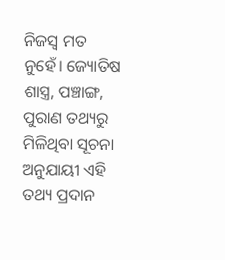ନିଜସ୍ୱ ମତ ନୁହେଁ। ଜ୍ୟୋତିଷ ଶାସ୍ତ୍ର, ପଞ୍ଚାଙ୍ଗ, ପୁରାଣ ତଥ୍ୟରୁ ମିଳିଥିବା ସୂଚନା ଅନୁଯାୟୀ ଏହି ତଥ୍ୟ ପ୍ରଦାନ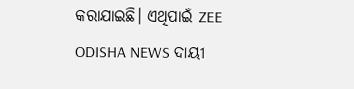କରାଯାଇଛି। ଏଥିପାଇଁ ZEE ODISHA NEWS ଦାୟୀ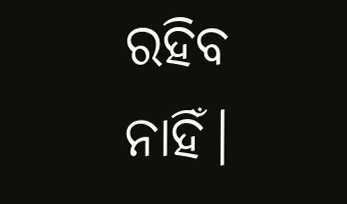ରହିବ ନାହିଁ।